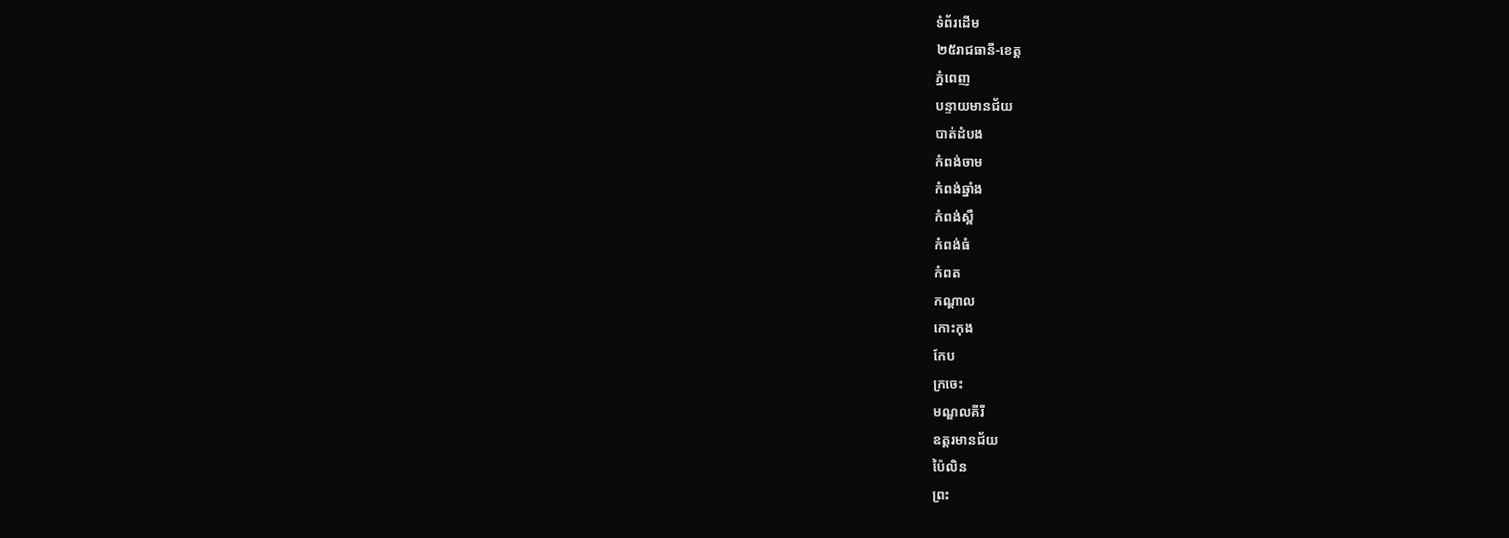ទំព័រដើម
២៥រាជធានី-ខេត្ត
ភ្នំពេញ
បន្ទាយមានជ័យ
បាត់ដំបង
កំពង់ចាម
កំពង់ឆ្នាំង
កំពង់ស្ពឺ
កំពង់ធំ
កំពត
កណ្តាល
កោះកុង
កែប
ក្រចេះ
មណ្ឌលគីរី
ឧត្តរមានជ័យ
ប៉ៃលិន
ព្រះ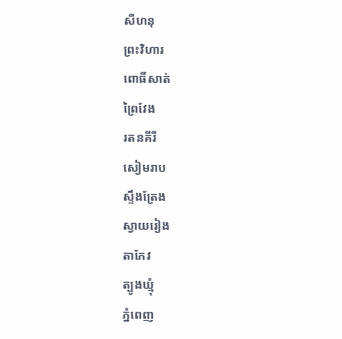សីហនុ
ព្រះវិហារ
ពោធិ៍សាត់
ព្រៃវែង
រតនគីរី
សៀមរាប
ស្ទឹងត្រែង
ស្វាយរៀង
តាកែវ
ត្បូងឃ្មុំ
ភ្នំពេញ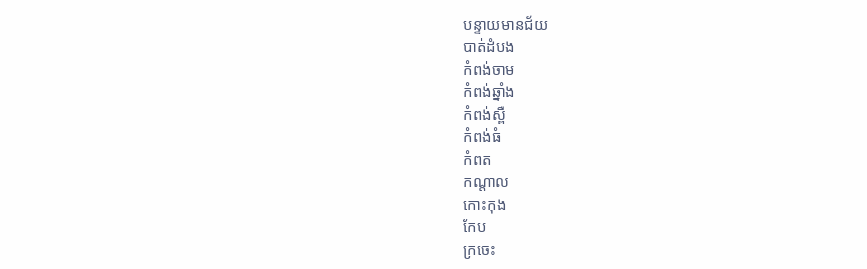បន្ទាយមានជ័យ
បាត់ដំបង
កំពង់ចាម
កំពង់ឆ្នាំង
កំពង់ស្ពឺ
កំពង់ធំ
កំពត
កណ្តាល
កោះកុង
កែប
ក្រចេះ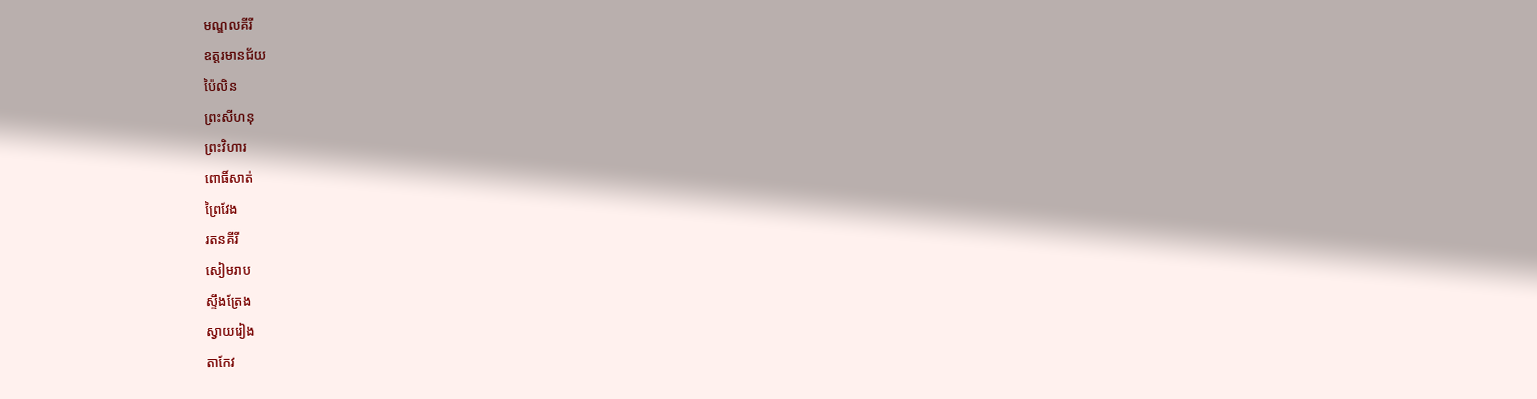មណ្ឌលគីរី
ឧត្តរមានជ័យ
ប៉ៃលិន
ព្រះសីហនុ
ព្រះវិហារ
ពោធិ៍សាត់
ព្រៃវែង
រតនគីរី
សៀមរាប
ស្ទឹងត្រែង
ស្វាយរៀង
តាកែវ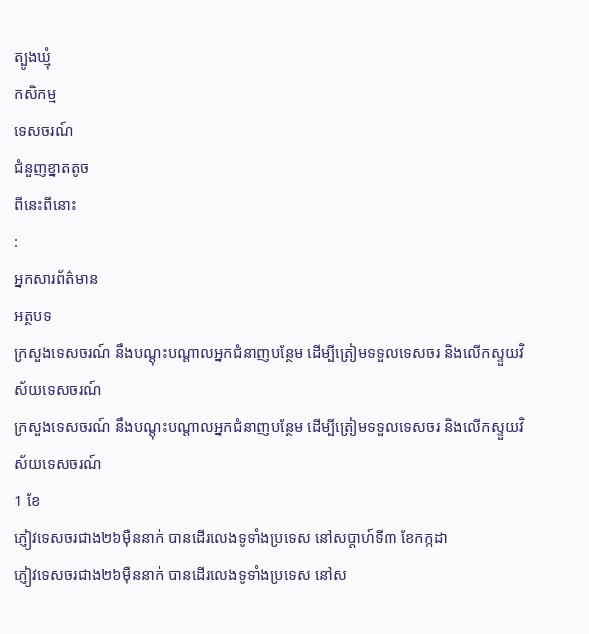ត្បូងឃ្មុំ
កសិកម្ម
ទេសចរណ៍
ជំនួញខ្នាតតូច
ពីនេះពីនោះ
:
អ្នកសារព័ត៌មាន
អត្ថបទ
ក្រសួងទេសចរណ៍ នឹងបណ្ដុះបណ្ដាលអ្នកជំនាញបន្ថែម ដើម្បីត្រៀមទទួលទេសចរ និងលើកស្ទួយវិស័យទេសចរណ៍
ក្រសួងទេសចរណ៍ នឹងបណ្ដុះបណ្ដាលអ្នកជំនាញបន្ថែម ដើម្បីត្រៀមទទួលទេសចរ និងលើកស្ទួយវិស័យទេសចរណ៍
1 ខែ
ភ្ញៀវទេសចរជាង២៦ម៉ឺននាក់ បានដើរលេងទូទាំងប្រទេស នៅសប្ដាហ៍ទី៣ ខែកក្កដា
ភ្ញៀវទេសចរជាង២៦ម៉ឺននាក់ បានដើរលេងទូទាំងប្រទេស នៅស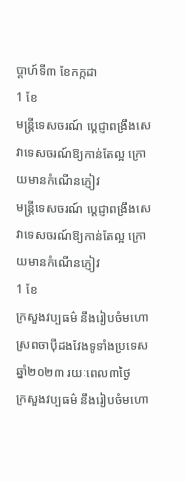ប្ដាហ៍ទី៣ ខែកក្កដា
1 ខែ
មន្រ្តីទេសចរណ៍ ប្ដេជ្ញាពង្រឹងសេវាទេសចរណ៍ឱ្យកាន់តែល្អ ក្រោយមានកំណើនភ្ញៀវ
មន្រ្តីទេសចរណ៍ ប្ដេជ្ញាពង្រឹងសេវាទេសចរណ៍ឱ្យកាន់តែល្អ ក្រោយមានកំណើនភ្ញៀវ
1 ខែ
ក្រសួងវប្បធម៌ នឹងរៀបចំមហោស្រពចាប៉ីដងវែងទូទាំងប្រទេសឆ្នាំ២០២៣ រយៈពេល៣ថ្ងៃ
ក្រសួងវប្បធម៌ នឹងរៀបចំមហោ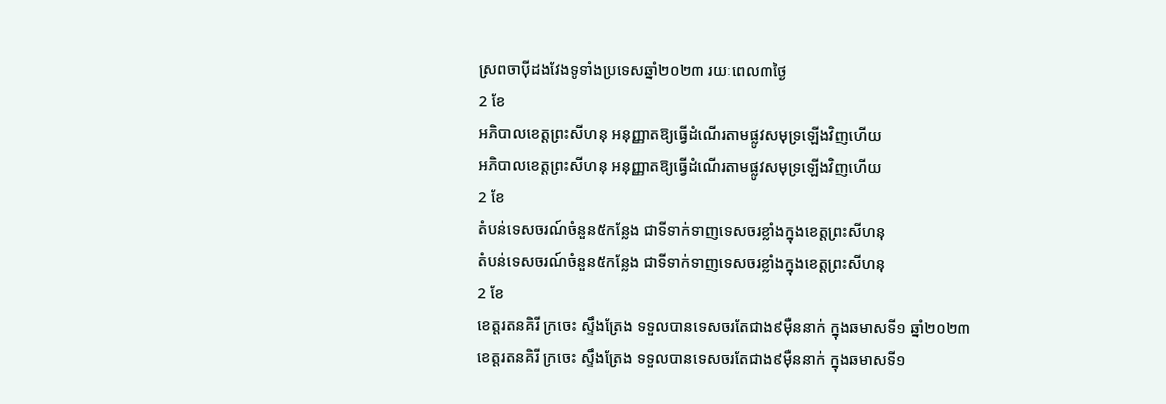ស្រពចាប៉ីដងវែងទូទាំងប្រទេសឆ្នាំ២០២៣ រយៈពេល៣ថ្ងៃ
2 ខែ
អភិបាលខេត្តព្រះសីហនុ អនុញ្ញាតឱ្យធ្វើដំណើរតាមផ្លូវសមុទ្រឡើងវិញហើយ
អភិបាលខេត្តព្រះសីហនុ អនុញ្ញាតឱ្យធ្វើដំណើរតាមផ្លូវសមុទ្រឡើងវិញហើយ
2 ខែ
តំបន់ទេសចរណ៍ចំនួន៥កន្លែង ជាទីទាក់ទាញទេសចរខ្លាំងក្នុងខេត្តព្រះសីហនុ
តំបន់ទេសចរណ៍ចំនួន៥កន្លែង ជាទីទាក់ទាញទេសចរខ្លាំងក្នុងខេត្តព្រះសីហនុ
2 ខែ
ខេត្តរតនគិរី ក្រចេះ ស្ទឹងត្រែង ទទួលបានទេសចរតែជាង៩ម៉ឺននាក់ ក្នុងឆមាសទី១ ឆ្នាំ២០២៣
ខេត្តរតនគិរី ក្រចេះ ស្ទឹងត្រែង ទទួលបានទេសចរតែជាង៩ម៉ឺននាក់ ក្នុងឆមាសទី១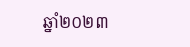ឆ្នាំ២០២៣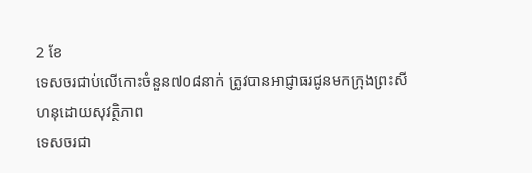2 ខែ
ទេសចរជាប់លើកោះចំនួន៧០៨នាក់ ត្រូវបានអាជ្ញាធរជូនមកក្រុងព្រះសីហនុដោយសុវត្ថិភាព
ទេសចរជា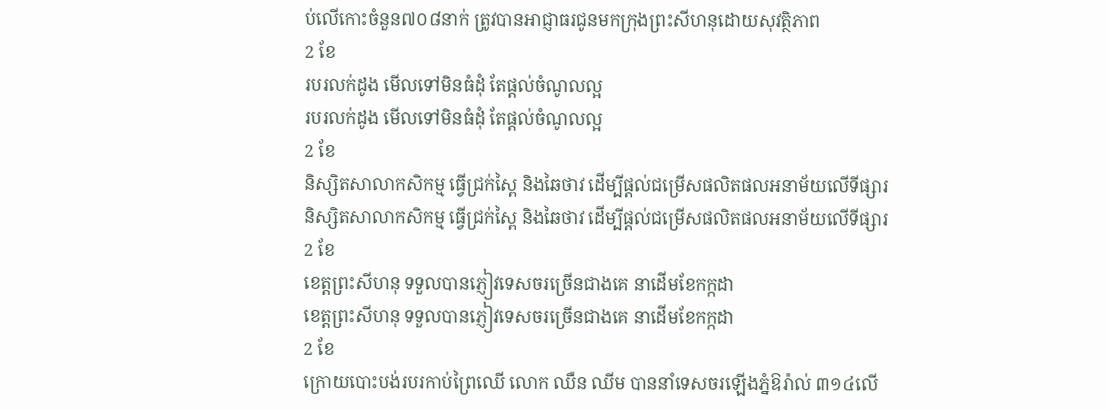ប់លើកោះចំនួន៧០៨នាក់ ត្រូវបានអាជ្ញាធរជូនមកក្រុងព្រះសីហនុដោយសុវត្ថិភាព
2 ខែ
របរលក់ដូង មើលទៅមិនធំដុំ តែផ្ដល់ចំណូលល្អ
របរលក់ដូង មើលទៅមិនធំដុំ តែផ្ដល់ចំណូលល្អ
2 ខែ
និស្សិតសាលាកសិកម្ម ធ្វើជ្រក់ស្ពៃ និងឆៃថាវ ដើម្បីផ្តល់ជម្រើសផលិតផលអនាម័យលើទីផ្សារ
និស្សិតសាលាកសិកម្ម ធ្វើជ្រក់ស្ពៃ និងឆៃថាវ ដើម្បីផ្តល់ជម្រើសផលិតផលអនាម័យលើទីផ្សារ
2 ខែ
ខេត្តព្រះសីហនុ ទទួលបានភ្ញៀវទេសចរច្រើនជាងគេ នាដើមខែកក្កដា
ខេត្តព្រះសីហនុ ទទួលបានភ្ញៀវទេសចរច្រើនជាងគេ នាដើមខែកក្កដា
2 ខែ
ក្រោយបោះបង់របរកាប់ព្រៃឈើ លោក ឈឺន ឈីម បាននាំទេសចរឡើងភ្នំឱរ៉ាល់ ៣១៤លើ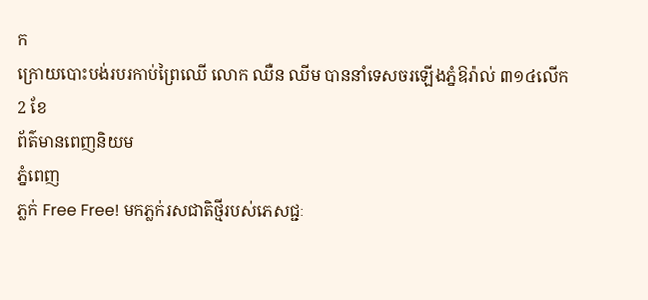ក
ក្រោយបោះបង់របរកាប់ព្រៃឈើ លោក ឈឺន ឈីម បាននាំទេសចរឡើងភ្នំឱរ៉ាល់ ៣១៤លើក
2 ខែ
ព័ត៌មានពេញនិយម
ភ្នំពេញ
ភ្លក់ Free Free! មកភ្លក់រសជាតិថ្មីរបស់ភេសជ្ជៈ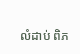លំដាប់ ពិភ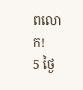ពលោក!
5 ថ្ងៃ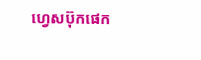ហ្វេសប៊ុកផេក